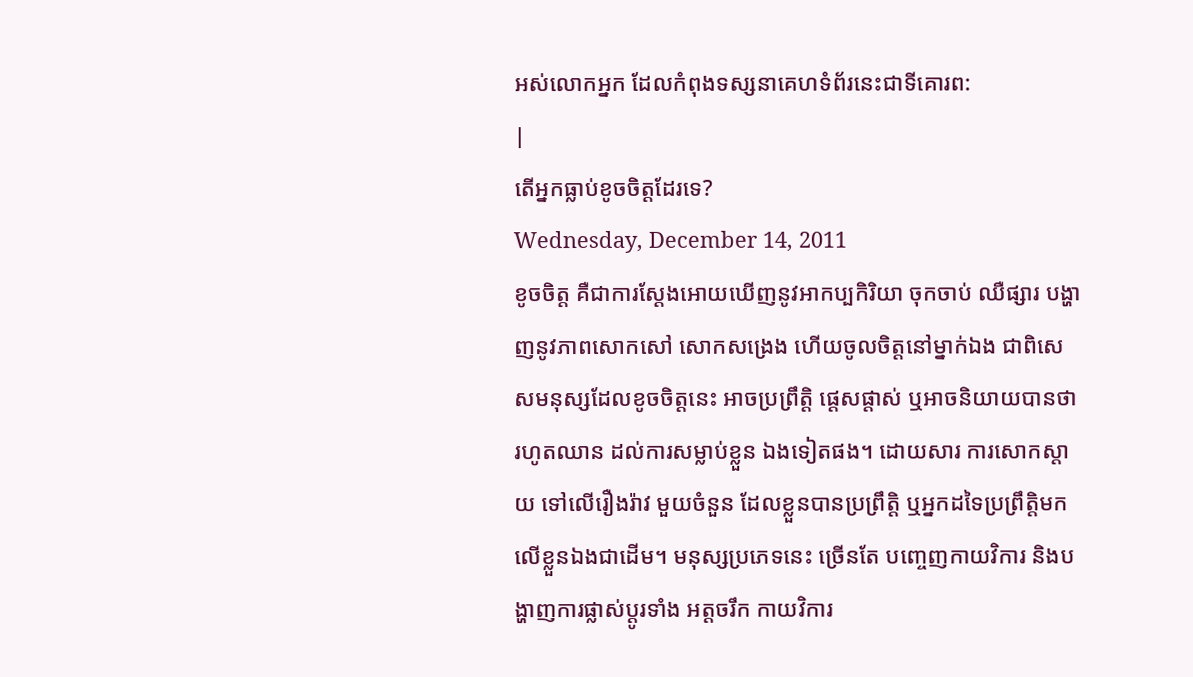អស់លោកអ្នក ដែលកំពុងទស្សនាគេហទំព័រនេះជាទីគោរព:
|
តើអ្នកធ្លាប់ខូចចិត្តដែរទេ?
Wednesday, December 14, 2011
ខូចចិត្ត គឺជាការស្តែងអោយឃើញនូវអាកប្បកិរិយា ចុកចាប់ ឈឺផ្សារ បង្ហាញនូវភាពសោកសៅ សោកសង្រេង ហើយចូលចិត្តនៅម្នាក់ឯង ជាពិសេសមនុស្សដែលខូចចិត្តនេះ អាចប្រព្រឹត្តិ ផ្តេសផ្តាស់ ឬអាចនិយាយបានថា រហូតឈាន ដល់ការសម្លាប់ខ្លួន ឯងទៀតផង។ ដោយសារ ការសោកស្តាយ ទៅលើរឿងរ៉ាវ មួយចំនួន ដែលខ្លួនបានប្រពឹ្រតិ្ត ឬអ្នកដទៃប្រព្រឹត្តិមកលើខ្លួនឯងជាដើម។ មនុស្សប្រភេទនេះ ច្រើនតែ បញ្ចេញកាយវិការ និងបង្ហាញការផ្លាស់ប្តូរទាំង អត្តចរឹក កាយវិការ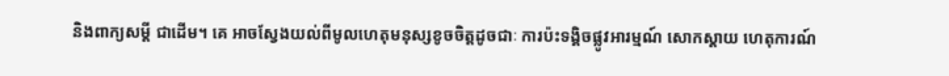និងពាក្យសម្តី ជាដើម។ គេ អាចស្វែងយល់ពីមូលហេតុមនុស្សខូចចិត្តដូចជាៈ ការប៉ះទង្គិចផ្លូវអារម្មណ៍ សោកស្តាយ ហេតុការណ៍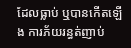ដែលធ្លាប់ ឬបានកើតឡើង ការភ័យរន្ធត់ញាប់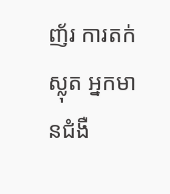ញ័រ ការតក់ស្លុត អ្នកមានជំងឺ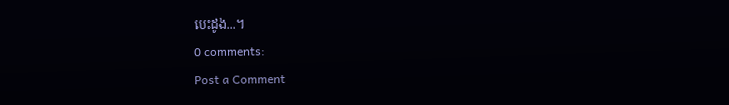បេះដូង...។
0 comments:
Post a Comment